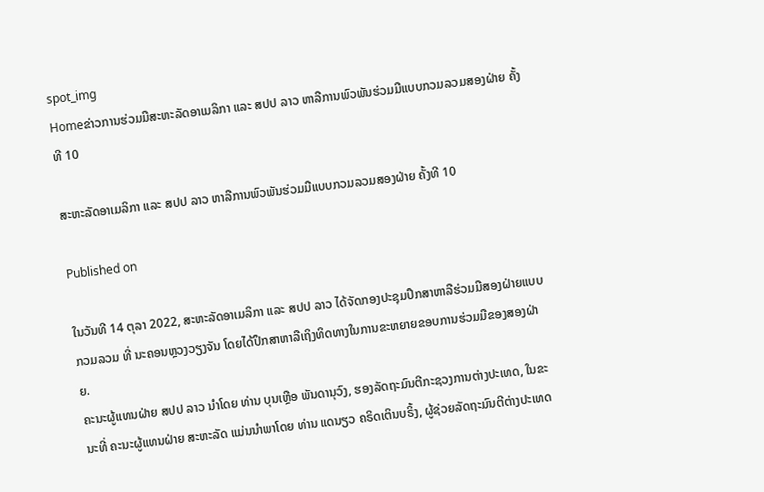spot_img
Homeຂ່າວການຮ່ວມມືສະຫະລັດອາເມລິກາ ແລະ ສປປ ລາວ ຫາລືການພົວພັນຮ່ວມມືແບບກວມລວມສອງຝ່າຍ ຄັ້ງທີ 10

ສະຫະລັດອາເມລິກາ ແລະ ສປປ ລາວ ຫາລືການພົວພັນຮ່ວມມືແບບກວມລວມສອງຝ່າຍ ຄັ້ງທີ 10

Published on

ໃນວັນທີ 14 ຕຸລາ 2022, ສະຫະລັດອາເມລິກາ ແລະ ສປປ ລາວ ໄດ້ຈັດກອງປະຊຸມປຶກສາຫາລືຮ່ວມມືສອງຝ່າຍແບບກວມລວມ ທີ່ ນະຄອນຫຼວງວຽງຈັນ ໂດຍໄດ້ປຶກສາຫາລືເຖິງທິດທາງໃນການຂະຫຍາຍຂອບການຮ່ວມມືຂອງສອງຝ່າຍ.
ຄະນະຜູ້ແທນຝ່າຍ ສປປ ລາວ ນຳໂດຍ ທ່ານ ບຸນເຫຼືອ ພັນດານຸວົງ, ຮອງລັດຖະມົນຕີກະຊວງການຕ່າງປະເທດ, ໃນຂະນະທີ່ ຄະນະຜູ້ແທນຝ່າຍ ສະຫະລັດ ແມ່ນນຳພາໂດຍ ທ່ານ ແດນຽວ ຄຣິດເຕິນບຣິ້ງ, ຜູ້ຊ່ວຍລັດຖະມົນຕີຕ່າງປະເທດ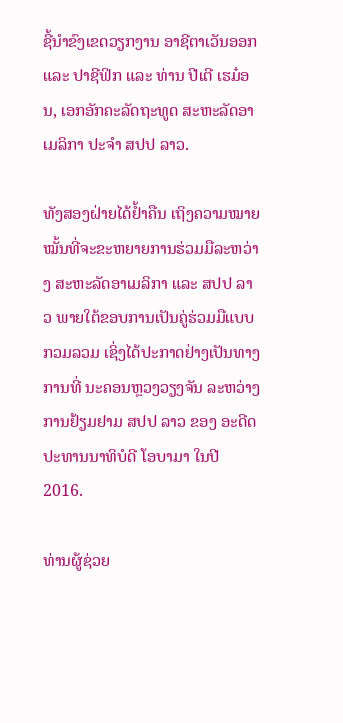ຊີ້ນຳຂົງເຂດວຽກງານ ອາຊີຕາເວັນອອກ ແລະ ປາຊີຟິກ ແລະ ທ່ານ ປີເຕີ ເຮມ໋ອນ, ເອກອັກຄະລັດຖະທູດ ສະຫະລັດອາເມລິກາ ປະຈຳ ສປປ ລາວ.

ທັງສອງຝ່າຍໄດ້ຢໍ້າຄືນ ເຖິງຄວາມໝາຍໝັ້ນທີ່ຈະຂະຫຍາຍການຮ່ວມມືລະຫວ່າງ ສະຫະລັດອາເມລິກາ ແລະ ສປປ ລາວ ພາຍໃຕ້ຂອບການເປັນຄູ່ຮ່ວມມືແບບກວມລວມ ເຊິ່ງໄດ້ປະກາດຢ່າງເປັນທາງການທີ່ ນະຄອນຫຼວງວຽງຈັນ ລະຫວ່າງການຢ້ຽມຢາມ ສປປ ລາວ ຂອງ ອະດີດປະທານນາທິບໍດີ ໂອບາມາ ໃນປີ 2016.

ທ່ານຜູ້ຊ່ວຍ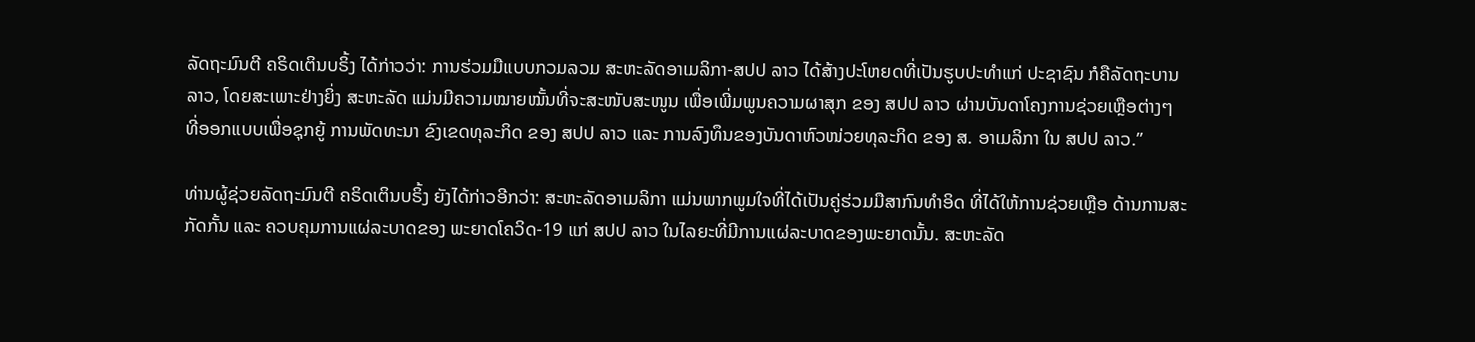ລັດຖະມົນຕີ ຄຣິດເຕິນບຣິ້ງ ໄດ້ກ່າວວ່າ: ການຮ່ວມມືແບບກວມລວມ ສະຫະລັດອາເມລິກາ-ສປປ ລາວ ໄດ້ສ້າງປະໂຫຍດທີ່ເປັນຮູບປະທຳແກ່ ປະຊາຊົນ ກໍຄືລັດຖະບານ ລາວ, ໂດຍສະເພາະຢ່າງຍິ່ງ ສະຫະລັດ ແມ່ນມີຄວາມໝາຍໝັ້ນທີ່ຈະສະໜັບສະໜູນ ເພື່ອເພີ່ມພູນຄວາມຜາສຸກ ຂອງ ສປປ ລາວ ຜ່ານບັນດາໂຄງການຊ່ວຍເຫຼືອຕ່າງໆ ທີ່ອອກແບບເພື່ອຊຸກຍູ້ ການພັດທະນາ ຂົງເຂດທຸລະກິດ ຂອງ ສປປ ລາວ ແລະ ການລົງທຶນຂອງບັນດາຫົວໜ່ວຍທຸລະກິດ ຂອງ ສ. ອາເມລິກາ ໃນ ສປປ ລາວ.”

ທ່ານຜູ້ຊ່ວຍລັດຖະມົນຕີ ຄຣິດເຕິນບຣິ້ງ ຍັງໄດ້ກ່າວອີກວ່າ: ສະຫະລັດອາເມລິກາ ແມ່ນພາກພູມໃຈທີ່ໄດ້ເປັນຄູ່ຮ່ວມມືສາກົນທຳອິດ ທີ່ໄດ້ໃຫ້ການຊ່ວຍເຫຼືອ ດ້ານການສະກັດກັ້ນ ແລະ ຄວບຄຸມການແຜ່ລະບາດຂອງ ພະຍາດໂຄວິດ-19 ແກ່ ສປປ ລາວ ໃນໄລຍະທີ່ມີການແຜ່ລະບາດຂອງພະຍາດນັ້ນ. ສະຫະລັດ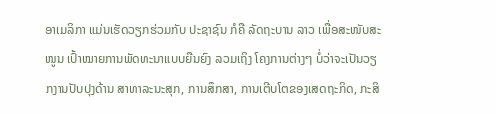ອາເມລິກາ ແມ່ນເຮັດວຽກຮ່ວມກັບ ປະຊາຊົນ ກໍຄື ລັດຖະບານ ລາວ ເພື່ອສະໜັບສະໜູນ ເປົ້າໝາຍການພັດທະນາແບບຍືນຍົງ ລວມເຖິງ ໂຄງການຕ່າງໆ ບໍ່ວ່າຈະເປັນວຽກງານປັບປຸງດ້ານ ສາທາລະນະສຸກ, ການສຶກສາ, ການເຕີບໂຕຂອງເສດຖະກິດ, ກະສິ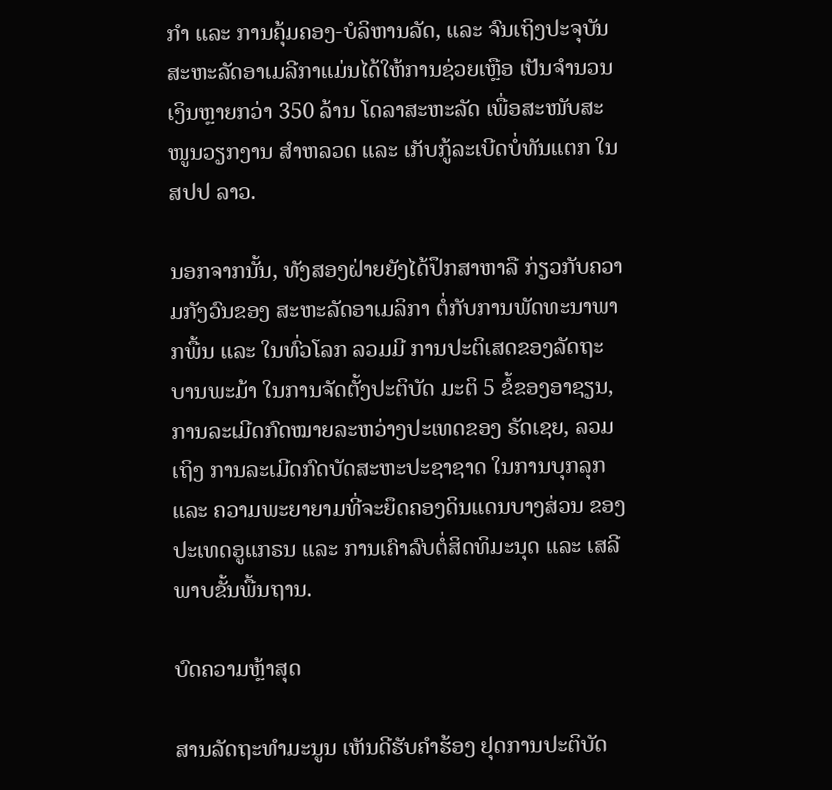ກຳ ແລະ ການຄຸ້ມຄອງ-ບໍລິຫານລັດ, ແລະ ຈົນເຖິງປະຈຸບັນ ສະຫະລັດອາເມລີກາແມ່ນໄດ້ໃຫ້ການຊ່ວຍເຫຼືອ ເປັນຈຳນວນເງິນຫຼາຍກວ່າ 350 ລ້ານ ໂດລາສະຫະລັດ ເພື່ອສະໜັບສະໜູນວຽກງານ ສຳຫລວດ ແລະ ເກັບກູ້ລະເບີດບໍ່ທັນແຕກ ໃນ ສປປ ລາວ.

ນອກຈາກນັ້ນ, ທັງສອງຝ່າຍຍັງໄດ້ປຶກສາຫາລື ກ່ຽວກັບຄວາມກັງວົນຂອງ ສະຫະລັດອາເມລິກາ ຕໍ່ກັບການພັດທະນາພາກພື້ນ ແລະ ໃນທົ່ວໂລກ ລວມມີ ການປະຕິເສດຂອງລັດຖະບານພະມ້າ ໃນການຈັດຕັ້ງປະຕິບັດ ມະຕິ 5 ຂໍ້ຂອງອາຊຽນ, ການລະເມີດກົດໝາຍລະຫວ່າງປະເທດຂອງ ຣັດເຊຍ, ລວມເຖິງ ການລະເມີດກົດບັດສະຫະປະຊາຊາດ ໃນການບຸກລຸກ ແລະ ຄວາມພະຍາຍາມທີ່ຈະຍຶດຄອງດິນແດນບາງສ່ວນ ຂອງປະເທດອູແກຣນ ແລະ ການເຄົາລົບຕໍ່ສິດທິມະນຸດ ແລະ ເສລີພາບຂັ້ນພື້ນຖານ.

ບົດຄວາມຫຼ້າສຸດ

ສານລັດຖະທຳມະນູນ ເຫັນດີຮັບຄຳຮ້ອງ ຢຸດການປະຕິບັດ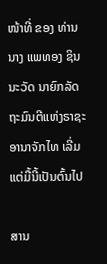ໜ້າທີ່ ຂອງ ທ່ານ ນາງ ແພທອງ ຊິນນະວັດ ນາຍົກລັດຖະມົນຕີແຫ່ງຣາຊະອານາຈັກໄທ ເລີ່ມແຕ່ມື້ນີ້ເປັນຕົ້ນໄປ

ສານ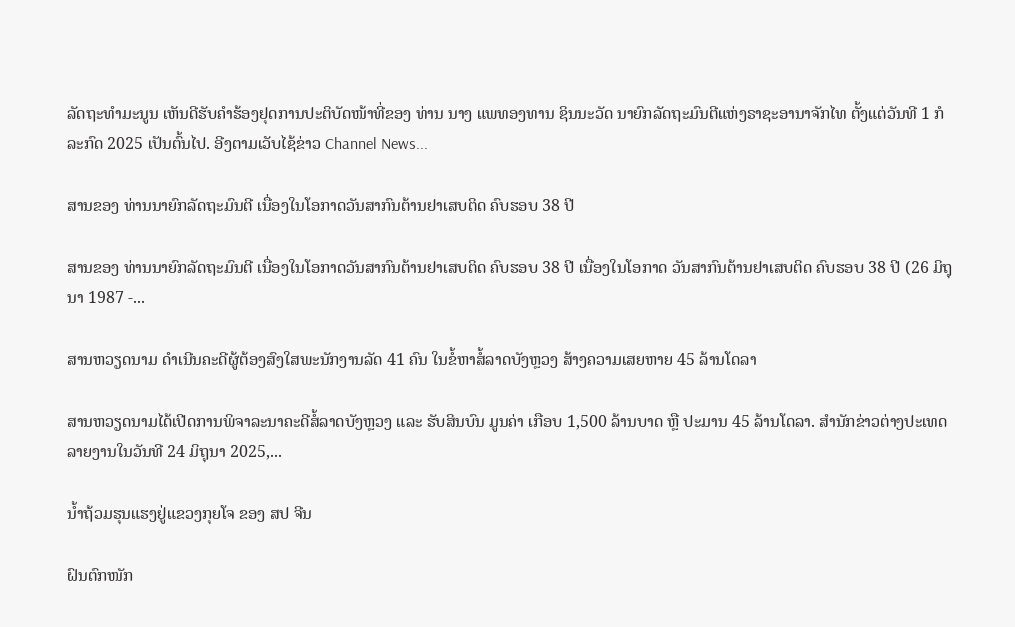ລັດຖະທຳມະນູນ ເຫັນດີຮັບຄຳຮ້ອງຢຸດການປະຕິບັດໜ້າທີ່ຂອງ ທ່ານ ນາງ ແພທອງທານ ຊິນນະວັດ ນາຍົກລັດຖະມົນຕີແຫ່ງຣາຊະອານາຈັກໄທ ຕັ້ງແຕ່ວັນທີ 1 ກໍລະກົດ 2025 ເປັນຕົ້ນໄປ. ອີງຕາມເວັບໄຊ້ຂ່າວ Channel News...

ສານຂອງ ທ່ານນາຍົກລັດຖະມົນຕີ ເນື່ອງໃນໂອກາດວັນສາກົນຕ້ານຢາເສບຕິດ ຄົບຮອບ 38 ປີ

ສານຂອງ ທ່ານນາຍົກລັດຖະມົນຕີ ເນື່ອງໃນໂອກາດວັນສາກົນຕ້ານຢາເສບຕິດ ຄົບຮອບ 38 ປີ ເນື່ອງໃນໂອກາດ ວັນສາກົນຕ້ານຢາເສບຕິດ ຄົບຮອບ 38 ປີ (26 ມິຖຸນາ 1987 -...

ສານຫວຽດນາມ ດຳເນີນຄະດີຜູ້ຕ້ອງສົງໃສພະນັກງານລັດ 41 ຄົນ ໃນຂໍ້ຫາສໍ້ລາດບັງຫຼວງ ສ້າງຄວາມເສຍຫາຍ 45 ລ້ານໂດລາ

ສານຫວຽດນາມໄດ້ເປີດການພິຈາລະນາຄະດີສໍ້ລາດບັງຫຼວງ ແລະ ຮັບສິນບົນ ມູນຄ່າ ເກືອບ 1,500 ລ້ານບາດ ຫຼື ປະມານ 45 ລ້ານໂດລາ. ສຳນັກຂ່າວຕ່າງປະເທດລາຍງານໃນວັນທີ 24 ມິຖຸນາ 2025,...

ນໍ້າຖ້ວມຮຸນແຮງຢູ່ແຂວງກຸຍໂຈ ຂອງ ສປ ຈີນ

ຝົນຕົກໜັກ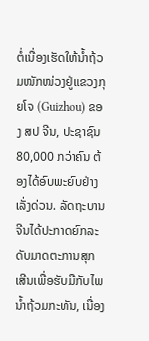ຕໍ່ເນື່ອງເຮັດໃຫ້ນໍ້າຖ້ວມໜັກໜ່ວງຢູ່ແຂວງກຸຍໂຈ (Guizhou) ຂອງ ສປ ຈີນ, ປະຊາຊົນ 80,000 ກວ່າຄົນ ຕ້ອງໄດ້ອົບພະຍົບຢ່າງເລັ່ງດ່ວນ. ລັດຖະບານຈີນໄດ້ປະກາດຍົກລະດັບມາດຕະການສຸກເສີນເພື່ອຮັບມືກັບໄພນໍ້າຖ້ວມກະທັນ, ເນື່ອງ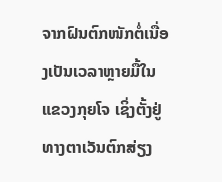ຈາກຝົນຕົກໜັກຕໍ່ເນື່ອງເປັນເວລາຫຼາຍມື້ໃນແຂວງກຸຍໂຈ ເຊິ່ງຕັ້ງຢູ່ທາງຕາເວັນຕົກສ່ຽງ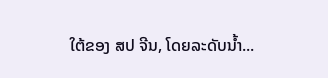ໃຕ້ຂອງ ສປ ຈີນ, ໂດຍລະດັບນໍ້າ...